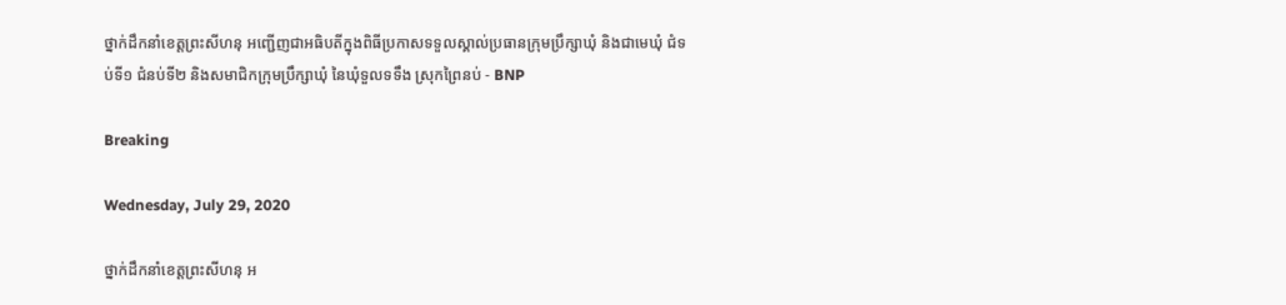ថ្នាក់ដឹកនាំខេត្តព្រះសីហនុ អញ្ជើញជាអធិបតីក្នុងពិធីប្រកាសទទួលស្គាល់ប្រធានក្រុមប្រឹក្សាឃុំ និងជាមេឃុំ ជំទប់ទី១ ជំនប់ទី២ និងសមាជិកក្រុមប្រឹក្សាឃុំ នៃឃុំទួលទទឹង ស្រុកព្រៃនប់ - BNP

Breaking

Wednesday, July 29, 2020

ថ្នាក់ដឹកនាំខេត្តព្រះសីហនុ អ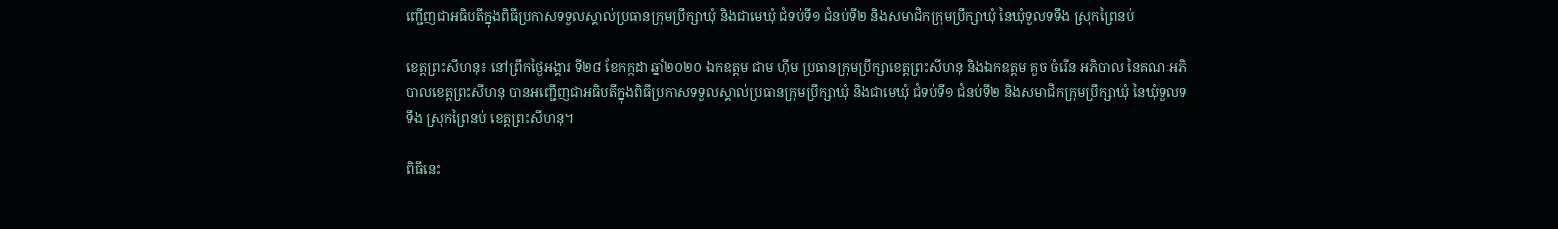ញ្ជើញជាអធិបតីក្នុងពិធីប្រកាសទទួលស្គាល់ប្រធានក្រុមប្រឹក្សាឃុំ និងជាមេឃុំ ជំទប់ទី១ ជំនប់ទី២ និងសមាជិកក្រុមប្រឹក្សាឃុំ នៃឃុំទួលទទឹង ស្រុកព្រៃនប់

ខេត្តព្រះសីហនុ៖ នៅព្រឹកថ្ងៃអង្គារ ទី២៨ ខែកក្កដា ឆ្នាំ២០២០ ឯកឧត្ដម ជាម ហុីម ប្រធានក្រុមប្រឹក្សាខេត្តព្រះសីហនុ និងឯកឧត្តម គួច ចំរើន អភិបាល នៃគណៈអភិបាលខេត្តព្រះសីហនុ បានអញ្ជើញជាអធិបតីក្នុងពិធីប្រកាសទទួលស្គាល់ប្រធានក្រុមប្រឹក្សាឃុំ និងជាមេឃុំ ជំទប់ទី១ ជំនប់ទី២ និងសមាជិកក្រុមប្រឹក្សាឃុំ នៃឃុំទួលទទឹង ស្រុកព្រៃនប់ ខេត្តព្រះសីហនុ។

ពិធីនេះ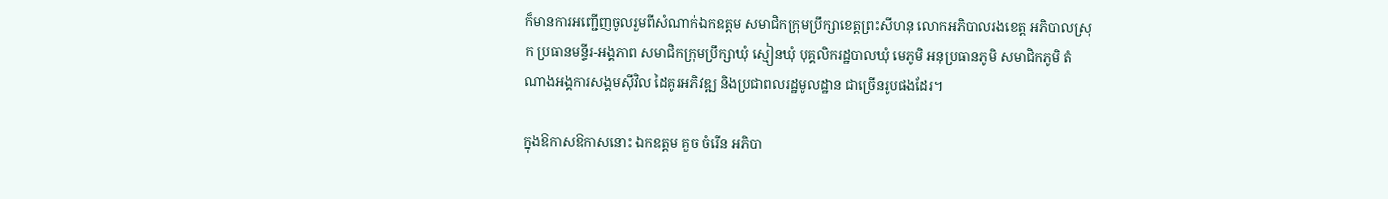ក៏មានការអញ្ជើញចូលរួមពីសំណាក់ឯកឧត្តម សមាជិកក្រុមប្រឹក្សាខេត្តព្រះសីហនុ លោកអភិបាលរងខេត្ត អភិបាលស្រុក ប្រធានមន្ទីរ-អង្គភាព សមាជិកក្រុមប្រឹក្សាឃុំ ស្មៀនឃុំ បុគ្គលិករដ្ឋបាលឃុំ មេភូមិ អនុប្រធានភូមិ សមាជិកភូមិ តំណាងអង្គការសង្គមស៊ីវិល ដៃគូរអភិវឌ្ឍ និងប្រជាពលរដ្ឋមូលដ្ឋាន ជាច្រើនរូបផងដែរ។

ក្នុងឱកាសឱកាសនោះ ឯកឧត្តម គួច ចំរើន អភិបា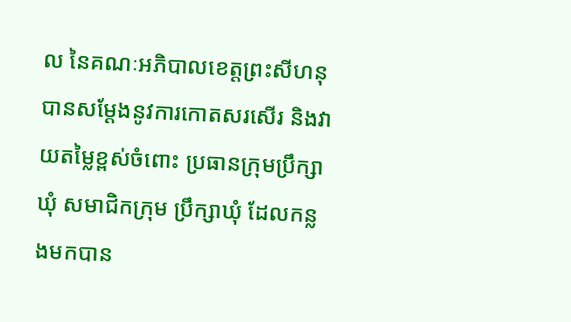ល នៃគណៈអភិបាលខេត្តព្រះសីហនុបានសម្ដែងនូវការកោតសរសើរ និងវាយតម្លៃខ្ពស់ចំពោះ ប្រធានក្រុមប្រឹក្សាឃុំ សមាជិកក្រុម ប្រឹក្សាឃុំ ដែលកន្លងមកបាន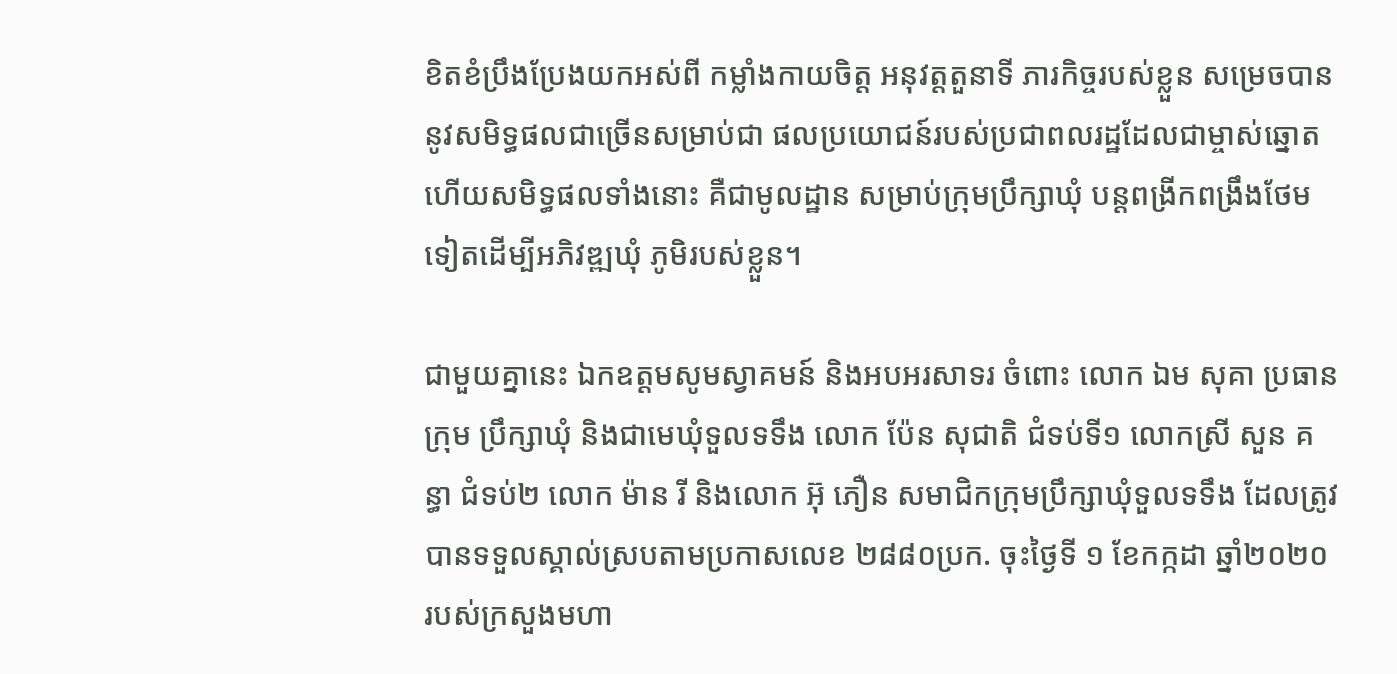ខិតខំប្រឹងប្រែងយកអស់ពី កម្លាំងកាយចិត្ត អនុវត្តតួនាទី ភារកិច្ចរបស់ខ្លួន សម្រេចបាននូវសមិទ្ធផលជាច្រើនសម្រាប់ជា ផលប្រយោជន៍របស់ប្រជាពលរដ្ឋដែលជាម្ចាស់ឆ្នោត ហើយសមិទ្ធផលទាំងនោះ គឺជាមូលដ្ឋាន សម្រាប់ក្រុមប្រឹក្សាឃុំ បន្តពង្រីកពង្រឹងថែមទៀតដើម្បីអភិវឌ្ឍឃុំ ភូមិរបស់ខ្លួន។

ជាមួយគ្នានេះ ឯកឧត្ដមសូមស្វាគមន៍ និងអបអរសាទរ ចំពោះ លោក ឯម សុគា ប្រធានក្រុម ប្រឹក្សាឃុំ និងជាមេឃុំទួលទទឹង លោក ប៉ែន សុជាតិ ជំទប់ទី១ លោកស្រី សួន គន្ធា ជំទប់២ លោក ម៉ាន រី និងលោក អ៊ុ ភឿន សមាជិកក្រុមប្រឹក្សាឃុំទួលទទឹង ដែលត្រូវបានទទួលស្គាល់ស្របតាមប្រកាសលេខ ២៨៨០ប្រក. ចុះថ្ងៃទី ១ ខែកក្កដា ឆ្នាំ២០២០ របស់ក្រសួងមហា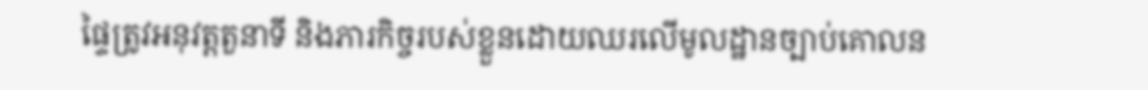ផ្ទៃត្រូវអនុវត្តតួនាទី និងភារកិច្ចរបស់ខ្លួនដោយឈរលើមូលដ្ឋានច្បាប់គោលន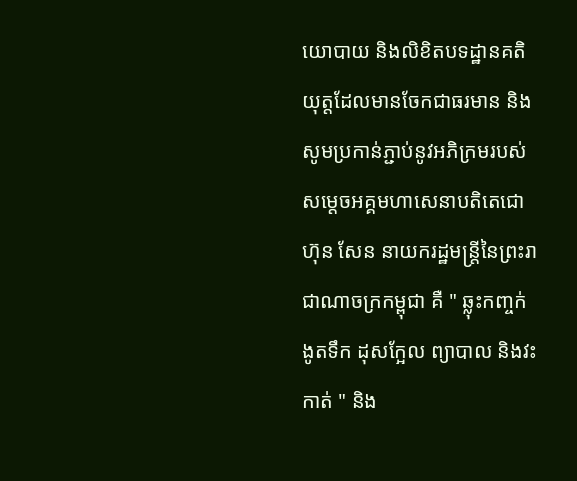យោបាយ និងលិខិតបទដ្ឋានគតិយុត្តដែលមានចែកជាធរមាន និងសូមប្រកាន់ភ្ជាប់នូវអភិក្រមរបស់សម្ដេចអគ្គមហាសេនាបតិតេជោ ហ៊ុន សែន នាយករដ្ឋមន្ត្រីនៃព្រះរាជាណាចក្រកម្ពុជា គឺ " ឆ្លុះកញ្ចក់ ងូតទឹក ដុសក្អែល ព្យាបាល និងវះកាត់ " និង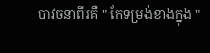បាវចនាពីរគឺ " កែទម្រង់ខាងក្នុង "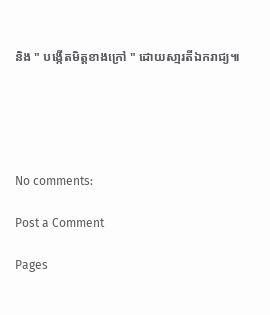និង " បង្កើតមិត្តខាងក្រៅ " ដោយសា្មរតីឯករាជ្យ៕





No comments:

Post a Comment

Pages